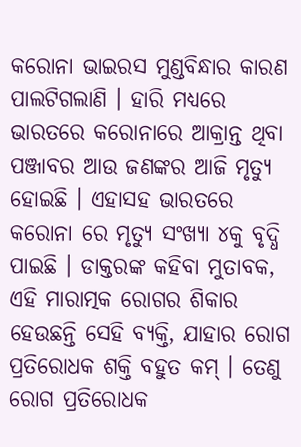କରୋନା ଭାଇରସ ମୁଣ୍ଡବିନ୍ଧାର କାରଣ ପାଲଟିଗଲାଣି । ହାରି ମଧ୍ୟରେ ଭାରତରେ କରୋନାରେ ଆକ୍ରାନ୍ତ ଥିବା ପଞ୍ଜାବର ଆଉ ଜଣଙ୍କର ଆଜି ମୃତ୍ୟୁ ହୋଇଛି । ଏହାସହ ଭାରତରେ କରୋନା ରେ ମୃତ୍ୟୁ ସଂଖ୍ୟା ୪କୁ ବୃଦ୍ଧି ପାଇଛି । ଡାକ୍ତରଙ୍କ କହିବା ମୁତାବକ, ଏହି ମାରାତ୍ମକ ରୋଗର ଶିକାର ହେଉଛନ୍ତି ସେହି ବ୍ୟକ୍ତି, ଯାହାର ରୋଗ ପ୍ରତିରୋଧକ ଶକ୍ତି ବହୁତ କମ୍ । ତେଣୁ ରୋଗ ପ୍ରତିରୋଧକ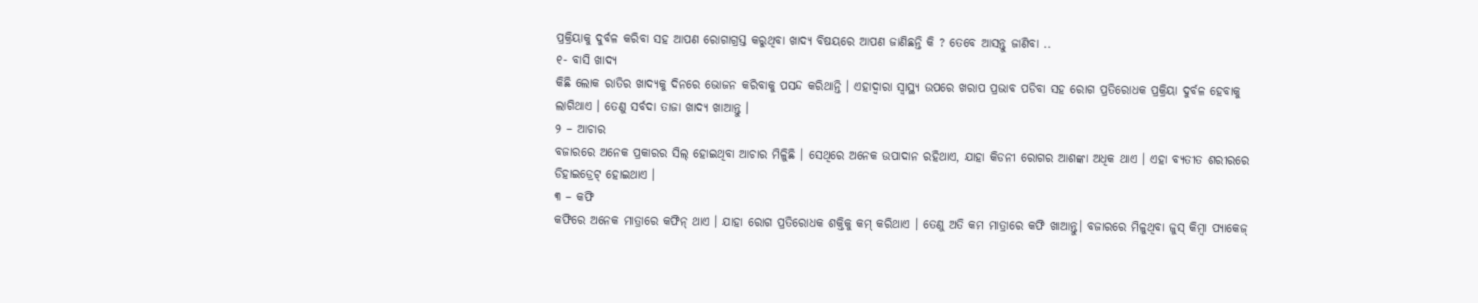ପ୍ରକ୍ରିୟାକୁ ଦୁର୍ବଳ କରିବା ସହ ଆପଣ ରୋଗାଗ୍ରସ୍ତ କରୁଥିବା ଖାଦ୍ୟ ବିଷୟରେ ଆପଣ ଜାଣିଛନ୍ତି କି ? ତେବେ ଆସନ୍ତୁ ଜାଣିବା ..
୧- ବାସି ଖାଦ୍ୟ
କିଛି ଲୋକ ରାତିର ଖାଦ୍ୟକୁ ଦିନରେ ଭୋଜନ କରିବାକୁ ପସନ୍ଦ କରିଥାନ୍ତି । ଏହାଦ୍ୱାରା ସ୍ୱାସ୍ଥ୍ୟ ଉପରେ ଖରାପ ପ୍ରଭାବ ପଡିବା ସହ ରୋଗ ପ୍ରତିରୋଧକ ପ୍ରକ୍ରିୟା ଦୁର୍ବଳ ହେବାକୁ ଲାଗିଥାଏ । ତେଣୁ ସର୍ବଦା ତାଜା ଖାଦ୍ୟ ଖାଆନ୍ତୁ ।
୨ – ଆଚାର
ବଜାରରେ ଅନେକ ପ୍ରକାରର ସିଲ୍ ହୋଇଥିବା ଆଚାର ମିଳିୁଛି । ସେଥିରେ ଅନେକ ଉପାଦାନ ରହିଥାଏ, ଯାହା କିଡନୀ ରୋଗର ଆଶଙ୍କା ଅଧିକ ଥାଏ । ଏହା ବ୍ୟତୀତ ଶରୀରରେ ଡିହାଇଡ୍ରେଟ୍ ହୋଇଥାଏ ।
୩ – କଫି
କଫିରେ ଅନେକ ମାତ୍ରାରେ କଫିନ୍ ଥାଏ । ଯାହା ରୋଗ ପ୍ରତିରୋଧକ ଶକ୍ତିକୁ କମ୍ କରିଥାଏ । ତେଣୁ ଅତି କମ ମାତ୍ରାରେ କଫି ଖାଆନ୍ତୁ। ବଜାରରେ ମିଳୁଥିବା ଜୁସ୍ କିମ୍ବା ପ୍ୟାକେଜ୍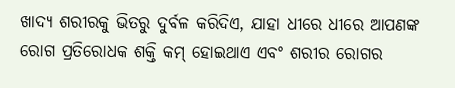ଖାଦ୍ୟ ଶରୀରକୁ ଭିତରୁ ଦୁର୍ବଳ କରିଦିଏ, ଯାହା ଧୀରେ ଧୀରେ ଆପଣଙ୍କ ରୋଗ ପ୍ରତିରୋଧକ ଶକ୍ତି କମ୍ ହୋଇଥାଏ ଏବଂ ଶରୀର ରୋଗର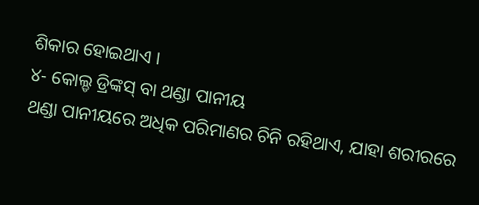ଶିକାର ହୋଇଥାଏ ।
୪- କୋଲ୍ଡ ଡ୍ରିଙ୍କସ୍ ବା ଥଣ୍ଡା ପାନୀୟ
ଥଣ୍ଡା ପାନୀୟରେ ଅଧିକ ପରିମାଣର ଚିନି ରହିଥାଏ, ଯାହା ଶରୀରରେ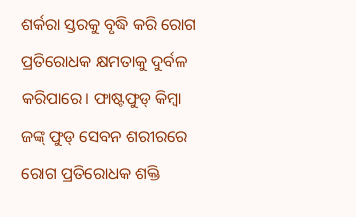ଶର୍କରା ସ୍ତରକୁ ବୃଦ୍ଧି କରି ରୋଗ ପ୍ରତିରୋଧକ କ୍ଷମତାକୁ ଦୁର୍ବଳ କରିପାରେ। ଫାଷ୍ଟଫୁଡ୍ କିମ୍ବା ଜଙ୍କ୍ ଫୁଡ୍ ସେବନ ଶରୀରରେ ରୋଗ ପ୍ରତିରୋଧକ ଶକ୍ତି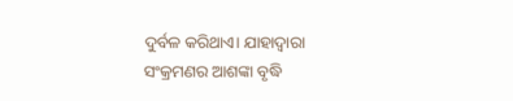ଦୁର୍ବଳ କରିଥାଏ। ଯାହାଦ୍ଵାରା ସଂକ୍ରମଣର ଆଶଙ୍କା ବୃଦ୍ଧି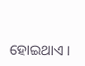ହୋଇଥାଏ ।